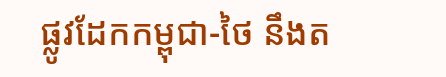ផ្លូវដែកកម្ពុជា-ថៃ នឹងត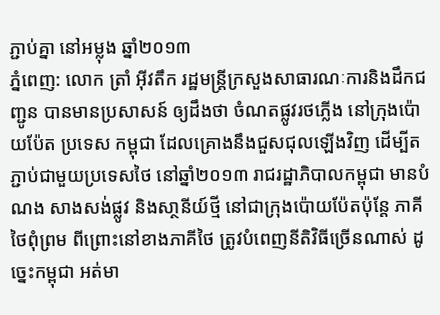ភ្ជាប់គ្នា នៅអម្លុង ឆ្នាំ២០១៣
ភ្នំពេញ: លោក ត្រាំ អ៊ីវតឹក រដ្ឋមន្ត្រីក្រសួងសាធារណៈការនិងដឹកជញ្ជូន បានមានប្រសាសន៍ ឲ្យដឹងថា ចំណតផ្លូវរថភ្លើង នៅក្រុងប៉ោយប៉ែត ប្រទេស កម្ពុជា ដែលគ្រោងនឹងជួសជុលឡើងវិញ ដើម្បីតភ្ជាប់ជាមួយប្រទេសថៃ នៅឆ្នាំ២០១៣ រាជរដ្ឋាភិបាលកម្ពុជា មានបំណង សាងសង់ផ្លូវ និងសា្ថនីយ៍ថ្មី នៅជាក្រុងប៉ោយប៉ែតប៉ុន្តែ ភាគីថៃពុំព្រម ពីព្រោះនៅខាងភាគីថៃ ត្រូវបំពេញនីតិវិធីច្រើនណាស់ ដូច្នេះកម្ពុជា អត់មា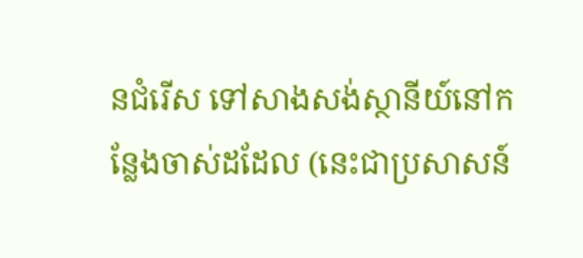នជំរើស ទៅសាងសង់ស្ថានីយ៍នៅកន្លែងចាស់ដដែល (នេះជាប្រសាសន៍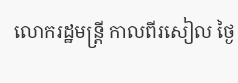លោករដ្ឋមន្ត្រី កាលពីរសៀល ថ្ងៃ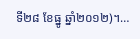ទី២៨ ខែធ្នូ ឆ្នាំ២០១២)។…